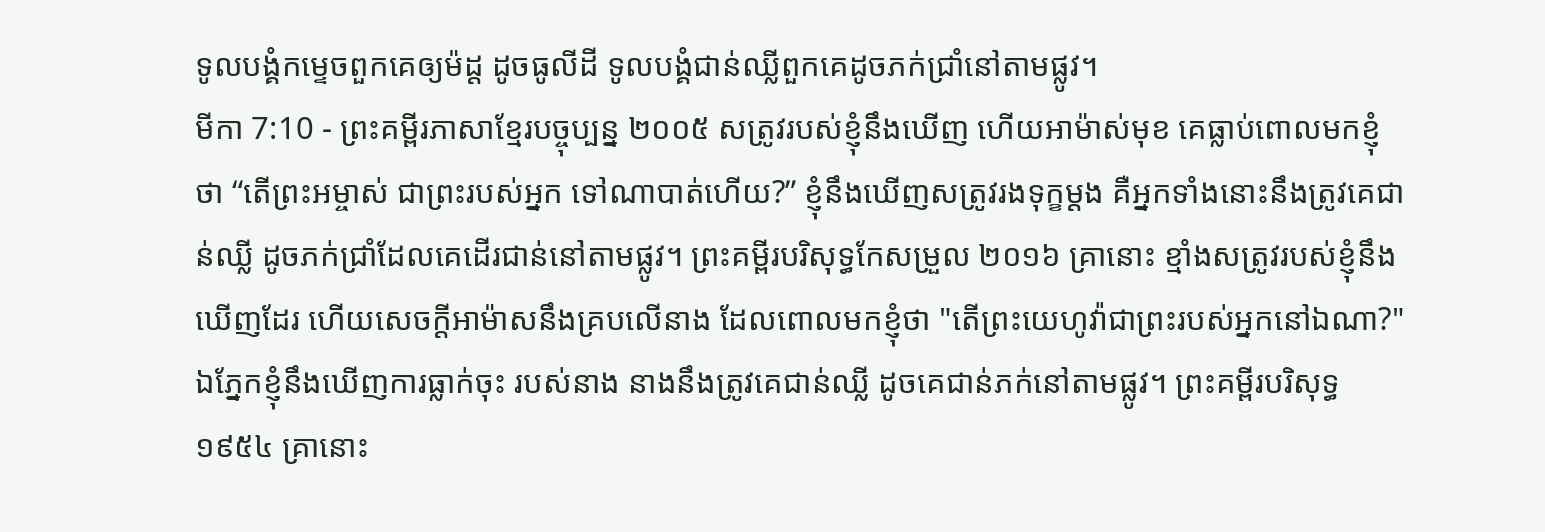ទូលបង្គំកម្ទេចពួកគេឲ្យម៉ដ្ត ដូចធូលីដី ទូលបង្គំជាន់ឈ្លីពួកគេដូចភក់ជ្រាំនៅតាមផ្លូវ។
មីកា 7:10 - ព្រះគម្ពីរភាសាខ្មែរបច្ចុប្បន្ន ២០០៥ សត្រូវរបស់ខ្ញុំនឹងឃើញ ហើយអាម៉ាស់មុខ គេធ្លាប់ពោលមកខ្ញុំថា “តើព្រះអម្ចាស់ ជាព្រះរបស់អ្នក ទៅណាបាត់ហើយ?” ខ្ញុំនឹងឃើញសត្រូវរងទុក្ខម្ដង គឺអ្នកទាំងនោះនឹងត្រូវគេជាន់ឈ្លី ដូចភក់ជ្រាំដែលគេដើរជាន់នៅតាមផ្លូវ។ ព្រះគម្ពីរបរិសុទ្ធកែសម្រួល ២០១៦ គ្រានោះ ខ្មាំងសត្រូវរបស់ខ្ញុំនឹងឃើញដែរ ហើយសេចក្ដីអាម៉ាសនឹងគ្របលើនាង ដែលពោលមកខ្ញុំថា "តើព្រះយេហូវ៉ាជាព្រះរបស់អ្នកនៅឯណា?" ឯភ្នែកខ្ញុំនឹងឃើញការធ្លាក់ចុះ របស់នាង នាងនឹងត្រូវគេជាន់ឈ្លី ដូចគេជាន់ភក់នៅតាមផ្លូវ។ ព្រះគម្ពីរបរិសុទ្ធ ១៩៥៤ គ្រានោះ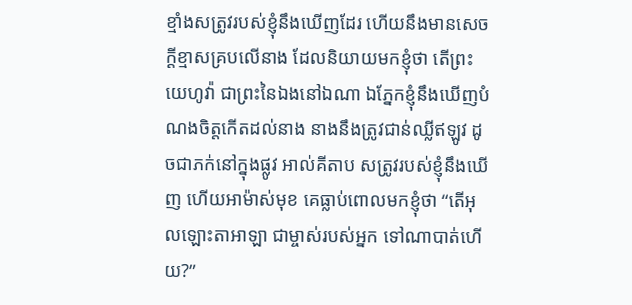ខ្មាំងសត្រូវរបស់ខ្ញុំនឹងឃើញដែរ ហើយនឹងមានសេចក្ដីខ្មាសគ្របលើនាង ដែលនិយាយមកខ្ញុំថា តើព្រះយេហូវ៉ា ជាព្រះនៃឯងនៅឯណា ឯភ្នែកខ្ញុំនឹងឃើញបំណងចិត្តកើតដល់នាង នាងនឹងត្រូវជាន់ឈ្លីឥឡូវ ដូចជាភក់នៅក្នុងផ្លូវ អាល់គីតាប សត្រូវរបស់ខ្ញុំនឹងឃើញ ហើយអាម៉ាស់មុខ គេធ្លាប់ពោលមកខ្ញុំថា “តើអុលឡោះតាអាឡា ជាម្ចាស់របស់អ្នក ទៅណាបាត់ហើយ?”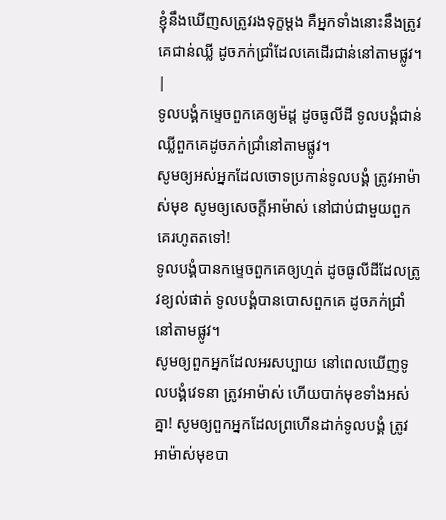ខ្ញុំនឹងឃើញសត្រូវរងទុក្ខម្ដង គឺអ្នកទាំងនោះនឹងត្រូវគេជាន់ឈ្លី ដូចភក់ជ្រាំដែលគេដើរជាន់នៅតាមផ្លូវ។ |
ទូលបង្គំកម្ទេចពួកគេឲ្យម៉ដ្ត ដូចធូលីដី ទូលបង្គំជាន់ឈ្លីពួកគេដូចភក់ជ្រាំនៅតាមផ្លូវ។
សូមឲ្យអស់អ្នកដែលចោទប្រកាន់ទូលបង្គំ ត្រូវអាម៉ាស់មុខ សូមឲ្យសេចក្ដីអាម៉ាស់ នៅជាប់ជាមួយពួកគេរហូតតទៅ!
ទូលបង្គំបានកម្ទេចពួកគេឲ្យហ្មត់ ដូចធូលីដីដែលត្រូវខ្យល់ផាត់ ទូលបង្គំបានបោសពួកគេ ដូចភក់ជ្រាំនៅតាមផ្លូវ។
សូមឲ្យពួកអ្នកដែលអរសប្បាយ នៅពេលឃើញទូលបង្គំវេទនា ត្រូវអាម៉ាស់ ហើយបាក់មុខទាំងអស់គ្នា! សូមឲ្យពួកអ្នកដែលព្រហើនដាក់ទូលបង្គំ ត្រូវអាម៉ាស់មុខបា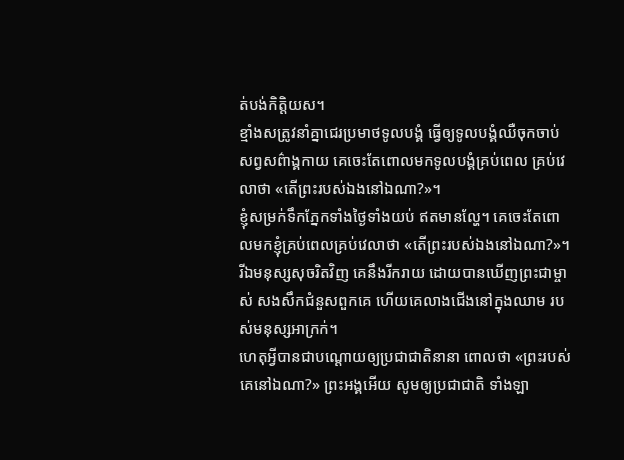ត់បង់កិត្តិយស។
ខ្មាំងសត្រូវនាំគ្នាជេរប្រមាថទូលបង្គំ ធ្វើឲ្យទូលបង្គំឈឺចុកចាប់សព្វសព៌ាង្គកាយ គេចេះតែពោលមកទូលបង្គំគ្រប់ពេល គ្រប់វេលាថា «តើព្រះរបស់ឯងនៅឯណា?»។
ខ្ញុំសម្រក់ទឹកភ្នែកទាំងថ្ងៃទាំងយប់ ឥតមានល្ហែ។ គេចេះតែពោលមកខ្ញុំគ្រប់ពេលគ្រប់វេលាថា «តើព្រះរបស់ឯងនៅឯណា?»។
រីឯមនុស្សសុចរិតវិញ គេនឹងរីករាយ ដោយបានឃើញព្រះជាម្ចាស់ សងសឹកជំនួសពួកគេ ហើយគេលាងជើងនៅក្នុងឈាម របស់មនុស្សអាក្រក់។
ហេតុអ្វីបានជាបណ្ដោយឲ្យប្រជាជាតិនានា ពោលថា «ព្រះរបស់គេនៅឯណា?» ព្រះអង្គអើយ សូមឲ្យប្រជាជាតិ ទាំងឡា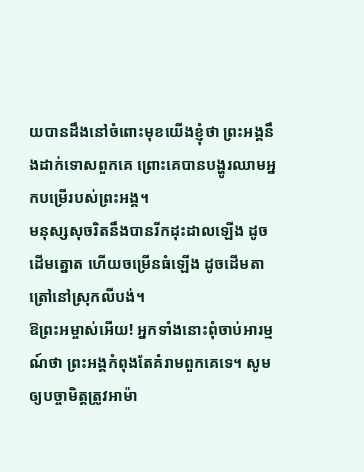យបានដឹងនៅចំពោះមុខយើងខ្ញុំថា ព្រះអង្គនឹងដាក់ទោសពួកគេ ព្រោះគេបានបង្ហូរឈាមអ្នកបម្រើរបស់ព្រះអង្គ។
មនុស្សសុចរិតនឹងបានរីកដុះដាលឡើង ដូចដើមត្នោត ហើយចម្រើនធំឡើង ដូចដើមតាត្រៅនៅស្រុកលីបង់។
ឱព្រះអម្ចាស់អើយ! អ្នកទាំងនោះពុំចាប់អារម្មណ៍ថា ព្រះអង្គកំពុងតែគំរាមពួកគេទេ។ សូមឲ្យបច្ចាមិត្តត្រូវអាម៉ា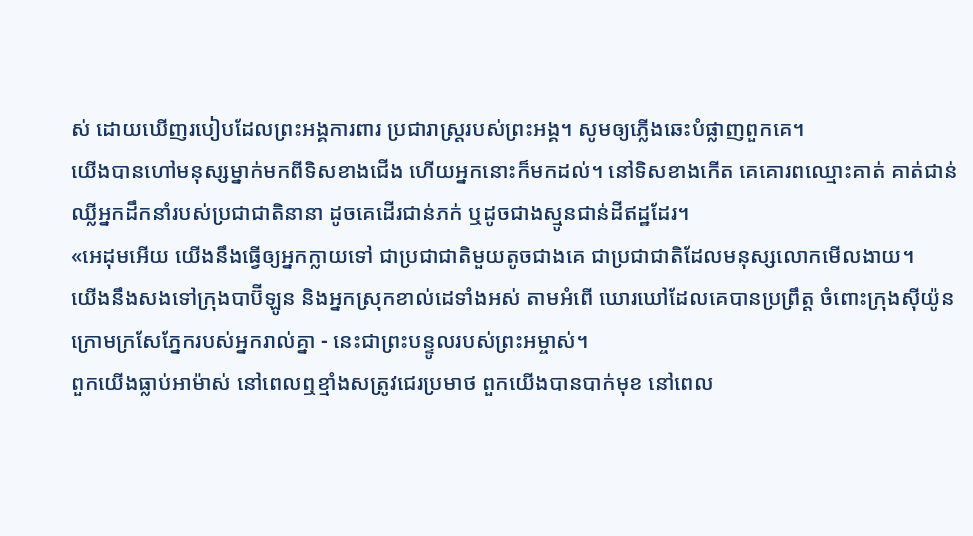ស់ ដោយឃើញរបៀបដែលព្រះអង្គការពារ ប្រជារាស្ដ្ររបស់ព្រះអង្គ។ សូមឲ្យភ្លើងឆេះបំផ្លាញពួកគេ។
យើងបានហៅមនុស្សម្នាក់មកពីទិសខាងជើង ហើយអ្នកនោះក៏មកដល់។ នៅទិសខាងកើត គេគោរពឈ្មោះគាត់ គាត់ជាន់ឈ្លីអ្នកដឹកនាំរបស់ប្រជាជាតិនានា ដូចគេដើរជាន់ភក់ ឬដូចជាងស្មូនជាន់ដីឥដ្ឋដែរ។
«អេដុមអើយ យើងនឹងធ្វើឲ្យអ្នកក្លាយទៅ ជាប្រជាជាតិមួយតូចជាងគេ ជាប្រជាជាតិដែលមនុស្សលោកមើលងាយ។
យើងនឹងសងទៅក្រុងបាប៊ីឡូន និងអ្នកស្រុកខាល់ដេទាំងអស់ តាមអំពើ ឃោរឃៅដែលគេបានប្រព្រឹត្ត ចំពោះក្រុងស៊ីយ៉ូន ក្រោមក្រសែភ្នែករបស់អ្នករាល់គ្នា - នេះជាព្រះបន្ទូលរបស់ព្រះអម្ចាស់។
ពួកយើងធ្លាប់អាម៉ាស់ នៅពេលឮខ្មាំងសត្រូវជេរប្រមាថ ពួកយើងបានបាក់មុខ នៅពេល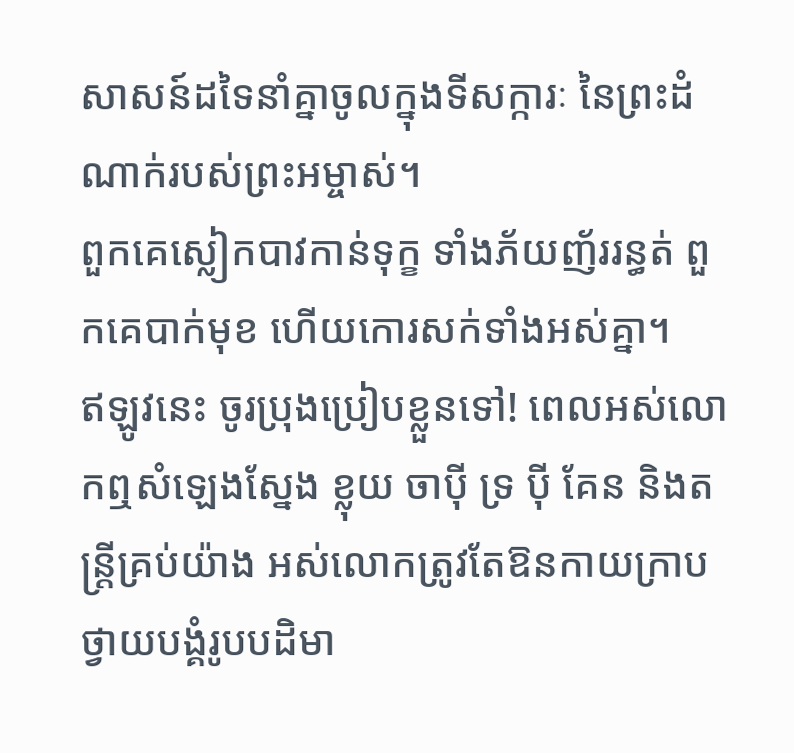សាសន៍ដទៃនាំគ្នាចូលក្នុងទីសក្ការៈ នៃព្រះដំណាក់របស់ព្រះអម្ចាស់។
ពួកគេស្លៀកបាវកាន់ទុក្ខ ទាំងភ័យញ័ររន្ធត់ ពួកគេបាក់មុខ ហើយកោរសក់ទាំងអស់គ្នា។
ឥឡូវនេះ ចូរប្រុងប្រៀបខ្លួនទៅ! ពេលអស់លោកឮសំឡេងស្នែង ខ្លុយ ចាប៉ី ទ្រ ប៉ី គែន និងតន្ត្រីគ្រប់យ៉ាង អស់លោកត្រូវតែឱនកាយក្រាបថ្វាយបង្គំរូបបដិមា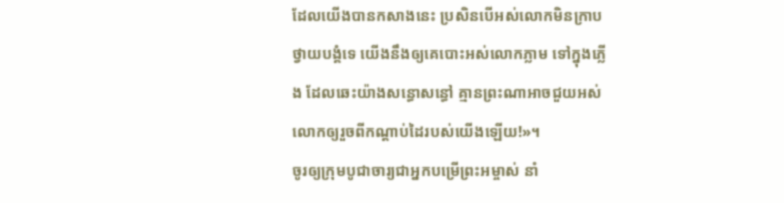ដែលយើងបានកសាងនេះ ប្រសិនបើអស់លោកមិនក្រាបថ្វាយបង្គំទេ យើងនឹងឲ្យគេបោះអស់លោកភ្លាម ទៅក្នុងភ្លើង ដែលឆេះយ៉ាងសន្ធោសន្ធៅ គ្មានព្រះណាអាចជួយអស់លោកឲ្យរួចពីកណ្ដាប់ដៃរបស់យើងឡើយ!»។
ចូរឲ្យក្រុមបូជាចារ្យជាអ្នកបម្រើព្រះអម្ចាស់ នាំ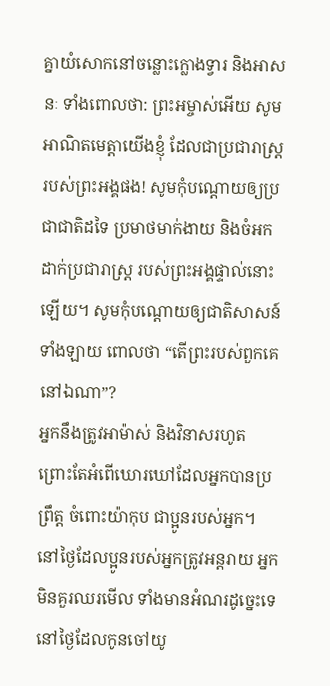គ្នាយំសោកនៅចន្លោះក្លោងទ្វារ និងអាសនៈ ទាំងពោលថា: ព្រះអម្ចាស់អើយ សូមអាណិតមេត្តាយើងខ្ញុំ ដែលជាប្រជារាស្ត្ររបស់ព្រះអង្គផង! សូមកុំបណ្ដោយឲ្យប្រជាជាតិដទៃ ប្រមាថមាក់ងាយ និងចំអកដាក់ប្រជារាស្ត្រ របស់ព្រះអង្គផ្ទាល់នោះឡើយ។ សូមកុំបណ្ដោយឲ្យជាតិសាសន៍ទាំងឡាយ ពោលថា “តើព្រះរបស់ពួកគេនៅឯណា”?
អ្នកនឹងត្រូវអាម៉ាស់ និងវិនាសរហូត ព្រោះតែអំពើឃោរឃៅដែលអ្នកបានប្រព្រឹត្ត ចំពោះយ៉ាកុប ជាប្អូនរបស់អ្នក។
នៅថ្ងៃដែលប្អូនរបស់អ្នកត្រូវអន្តរាយ អ្នកមិនគួរឈរមើល ទាំងមានអំណរដូច្នេះទេ នៅថ្ងៃដែលកូនចៅយូ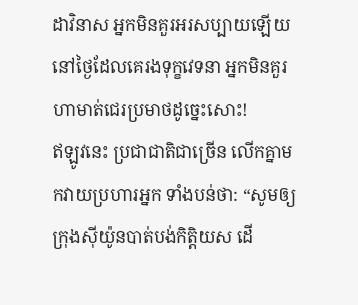ដាវិនាស អ្នកមិនគួរអរសប្បាយឡើយ នៅថ្ងៃដែលគេរងទុក្ខវេទនា អ្នកមិនគួរហាមាត់ជេរប្រមាថដូច្នេះសោះ!
ឥឡូវនេះ ប្រជាជាតិជាច្រើន លើកគ្នាមកវាយប្រហារអ្នក ទាំងបន់ថា: “សូមឲ្យក្រុងស៊ីយ៉ូនបាត់បង់កិត្តិយស ដើ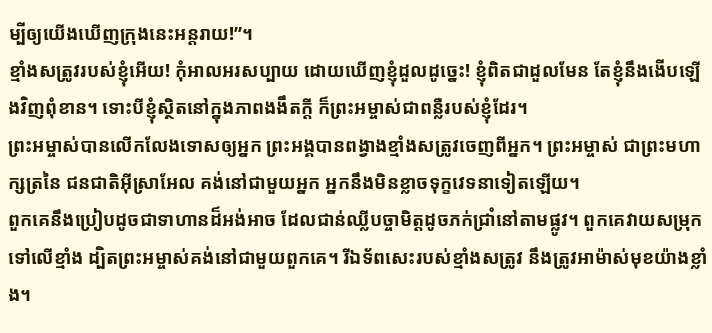ម្បីឲ្យយើងឃើញក្រុងនេះអន្តរាយ!”។
ខ្មាំងសត្រូវរបស់ខ្ញុំអើយ! កុំអាលអរសប្បាយ ដោយឃើញខ្ញុំដួលដូច្នេះ! ខ្ញុំពិតជាដួលមែន តែខ្ញុំនឹងងើបឡើងវិញពុំខាន។ ទោះបីខ្ញុំស្ថិតនៅក្នុងភាពងងឹតក្ដី ក៏ព្រះអម្ចាស់ជាពន្លឺរបស់ខ្ញុំដែរ។
ព្រះអម្ចាស់បានលើកលែងទោសឲ្យអ្នក ព្រះអង្គបានពង្វាងខ្មាំងសត្រូវចេញពីអ្នក។ ព្រះអម្ចាស់ ជាព្រះមហាក្សត្រនៃ ជនជាតិអ៊ីស្រាអែល គង់នៅជាមួយអ្នក អ្នកនឹងមិនខ្លាចទុក្ខវេទនាទៀតឡើយ។
ពួកគេនឹងប្រៀបដូចជាទាហានដ៏អង់អាច ដែលជាន់ឈ្លីបច្ចាមិត្តដូចភក់ជ្រាំនៅតាមផ្លូវ។ ពួកគេវាយសម្រុកទៅលើខ្មាំង ដ្បិតព្រះអម្ចាស់គង់នៅជាមួយពួកគេ។ រីឯទ័ពសេះរបស់ខ្មាំងសត្រូវ នឹងត្រូវអាម៉ាស់មុខយ៉ាងខ្លាំង។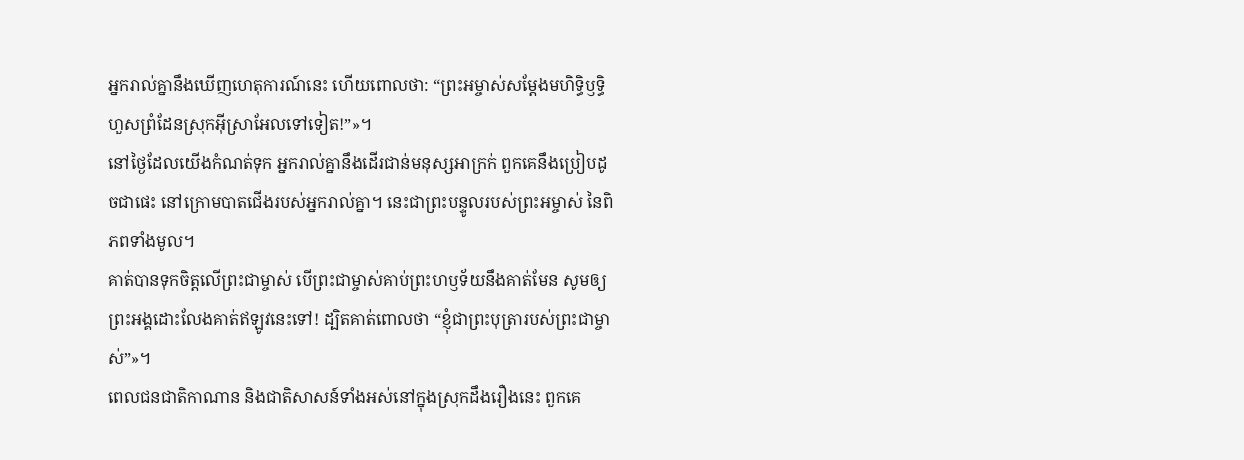អ្នករាល់គ្នានឹងឃើញហេតុការណ៍នេះ ហើយពោលថា: “ព្រះអម្ចាស់សម្តែងមហិទ្ធិឫទ្ធិ ហួសព្រំដែនស្រុកអ៊ីស្រាអែលទៅទៀត!”»។
នៅថ្ងៃដែលយើងកំណត់ទុក អ្នករាល់គ្នានឹងដើរជាន់មនុស្សអាក្រក់ ពួកគេនឹងប្រៀបដូចជាផេះ នៅក្រោមបាតជើងរបស់អ្នករាល់គ្នា។ នេះជាព្រះបន្ទូលរបស់ព្រះអម្ចាស់ នៃពិភពទាំងមូល។
គាត់បានទុកចិត្តលើព្រះជាម្ចាស់ បើព្រះជាម្ចាស់គាប់ព្រះហឫទ័យនឹងគាត់មែន សូមឲ្យព្រះអង្គដោះលែងគាត់ឥឡូវនេះទៅ! ដ្បិតគាត់ពោលថា “ខ្ញុំជាព្រះបុត្រារបស់ព្រះជាម្ចាស់”»។
ពេលជនជាតិកាណាន និងជាតិសាសន៍ទាំងអស់នៅក្នុងស្រុកដឹងរឿងនេះ ពួកគេ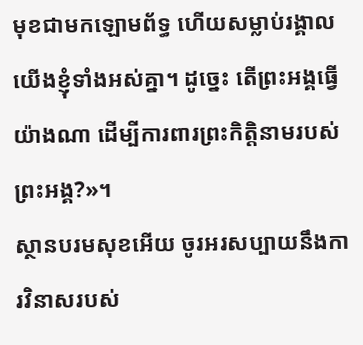មុខជាមកឡោមព័ទ្ធ ហើយសម្លាប់រង្គាលយើងខ្ញុំទាំងអស់គ្នា។ ដូច្នេះ តើព្រះអង្គធ្វើយ៉ាងណា ដើម្បីការពារព្រះកិត្តិនាមរបស់ព្រះអង្គ?»។
ស្ថានបរមសុខអើយ ចូរអរសប្បាយនឹងការវិនាសរបស់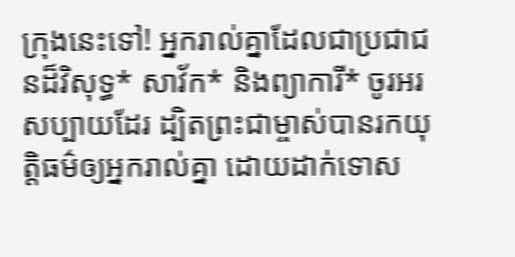ក្រុងនេះទៅ! អ្នករាល់គ្នាដែលជាប្រជាជនដ៏វិសុទ្ធ* សាវ័ក* និងព្យាការី* ចូរអរសប្បាយដែរ ដ្បិតព្រះជាម្ចាស់បានរកយុត្តិធម៌ឲ្យអ្នករាល់គ្នា ដោយដាក់ទោស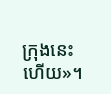ក្រុងនេះហើយ»។